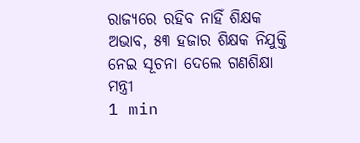ରାଜ୍ୟରେ ରହିବ ନାହିଁ ଶିକ୍ଷକ ଅଭାବ, ୫୩ ହଜାର ଶିକ୍ଷକ ନିଯୁକ୍ତି ନେଇ ସୂଚନା ଦେଲେ ଗଣଶିକ୍ଷା ମନ୍ତ୍ରୀ
1 min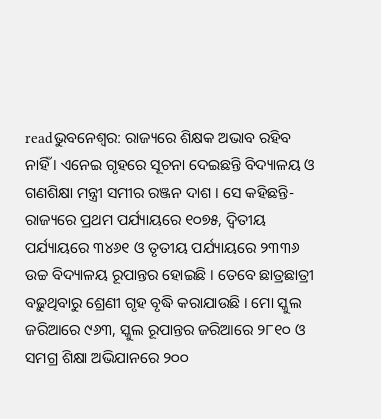readଭୁବନେଶ୍ୱର: ରାଜ୍ୟରେ ଶିକ୍ଷକ ଅଭାବ ରହିବ ନାହିଁ । ଏନେଇ ଗୃହରେ ସୂଚନା ଦେଇଛନ୍ତି ବିଦ୍ୟାଳୟ ଓ ଗଣଶିକ୍ଷା ମନ୍ତ୍ରୀ ସମୀର ରଞ୍ଜନ ଦାଶ । ସେ କହିଛନ୍ତି- ରାଜ୍ୟରେ ପ୍ରଥମ ପର୍ଯ୍ୟାୟରେ ୧୦୭୫, ଦ୍ଵିତୀୟ ପର୍ଯ୍ୟାୟରେ ୩୪୬୧ ଓ ତୃତୀୟ ପର୍ଯ୍ୟାୟରେ ୨୩୩୬ ଉଚ୍ଚ ବିଦ୍ୟାଳୟ ରୂପାନ୍ତର ହୋଇଛି । ତେବେ ଛାତ୍ରଛାତ୍ରୀ ବଢ଼ୁଥିବାରୁ ଶ୍ରେଣୀ ଗୃହ ବୃଦ୍ଧି କରାଯାଉଛି । ମୋ ସ୍କୁଲ ଜରିଆରେ ୯୬୩, ସ୍କୁଲ ରୂପାନ୍ତର ଜରିଆରେ ୨୮୧୦ ଓ ସମଗ୍ର ଶିକ୍ଷା ଅଭିଯାନରେ ୨୦୦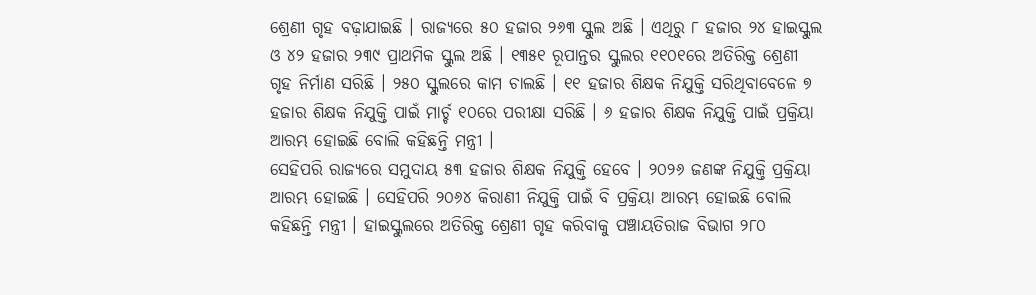ଶ୍ରେଣୀ ଗୃହ ବଢ଼ାଯାଇଛି । ରାଜ୍ୟରେ ୫୦ ହଜାର ୨୬୩ ସ୍କୁଲ ଅଛି । ଏଥିରୁ ୮ ହଜାର ୨୪ ହାଇସ୍କୁଲ ଓ ୪୨ ହଜାର ୨୩୯ ପ୍ରାଥମିକ ସ୍କୁଲ ଅଛି । ୧୩୫୧ ରୂପାନ୍ତର ସ୍କୁଲର ୧୧୦୧ରେ ଅତିରିକ୍ତ ଶ୍ରେଣୀ ଗୃହ ନିର୍ମାଣ ସରିଛି । ୨୫୦ ସ୍କୁଲରେ କାମ ଚାଲଛି । ୧୧ ହଜାର ଶିକ୍ଷକ ନିଯୁକ୍ତି ସରିଥିବାବେଳେ ୭ ହଜାର ଶିକ୍ଷକ ନିଯୁକ୍ତି ପାଇଁ ମାର୍ଚ୍ଚ ୧୦ରେ ପରୀକ୍ଷା ସରିଛି । ୬ ହଜାର ଶିକ୍ଷକ ନିଯୁକ୍ତି ପାଇଁ ପ୍ରକ୍ରିୟା ଆରମ୍ଭ ହୋଇଛି ବୋଲି କହିଛନ୍ତି ମନ୍ତ୍ରୀ ।
ସେହିପରି ରାଜ୍ୟରେ ସମୁଦାୟ ୫୩ ହଜାର ଶିକ୍ଷକ ନିଯୁକ୍ତି ହେବେ । ୨୦୨୬ ଜଣଙ୍କ ନିଯୁକ୍ତି ପ୍ରକ୍ରିୟା ଆରମ୍ଭ ହୋଇଛି । ସେହିପରି ୨୦୬୪ କିରାଣୀ ନିଯୁକ୍ତି ପାଇଁ ବି ପ୍ରକ୍ରିୟା ଆରମ୍ଭ ହୋଇଛି ବୋଲି କହିଛନ୍ତି ମନ୍ତ୍ରୀ । ହାଇସ୍କୁଲରେ ଅତିରିକ୍ତ ଶ୍ରେଣୀ ଗୃହ କରିବାକୁ ପଞ୍ଚାୟତିରାଜ ବିଭାଗ ୨୮୦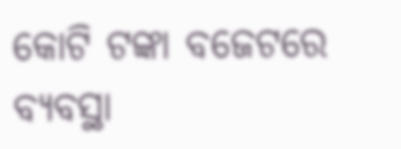କୋଟି ଟଙ୍କା ବଜେଟରେ ବ୍ୟବସ୍ଥା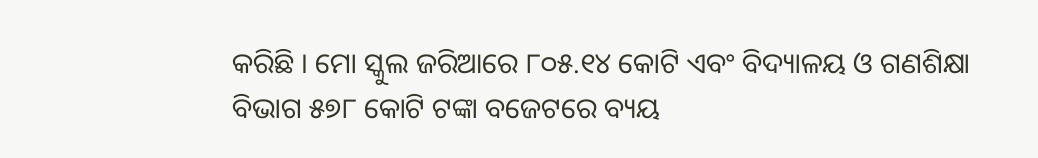କରିଛି । ମୋ ସ୍କୁଲ ଜରିଆରେ ୮୦୫.୧୪ କୋଟି ଏବଂ ବିଦ୍ୟାଳୟ ଓ ଗଣଶିକ୍ଷା ବିଭାଗ ୫୭୮ କୋଟି ଟଙ୍କା ବଜେଟରେ ବ୍ୟୟ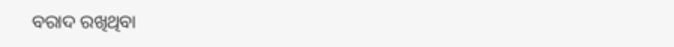ବରାଦ ରଖିଥିବା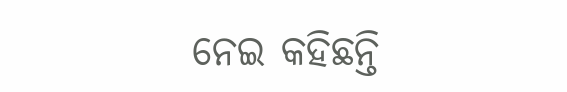ନେଇ କହିଛନ୍ତି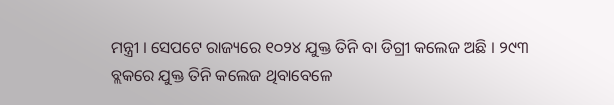ମନ୍ତ୍ରୀ । ସେପଟେ ରାଜ୍ୟରେ ୧୦୨୪ ଯୁକ୍ତ ତିନି ବା ଡିଗ୍ରୀ କଲେଜ ଅଛି । ୨୯୩ ବ୍ଲକରେ ଯୁକ୍ତ ତିନି କଲେଜ ଥିବାବେଳେ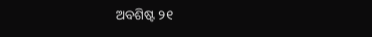ଅବଶିଷ୍ଟ ୨୧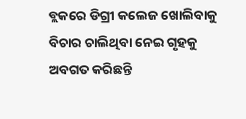ବ୍ଲକରେ ଡିଗ୍ରୀ କଲେଜ ଖୋଲିବାକୁ ବିଚାର ଚାଲିଥିବା ନେଇ ଗୃହକୁ ଅବଗତ କରିଛନ୍ତି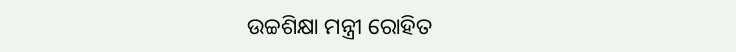ଉଚ୍ଚଶିକ୍ଷା ମନ୍ତ୍ରୀ ରୋହିତ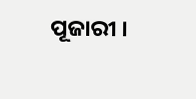ପୂଜାରୀ ।